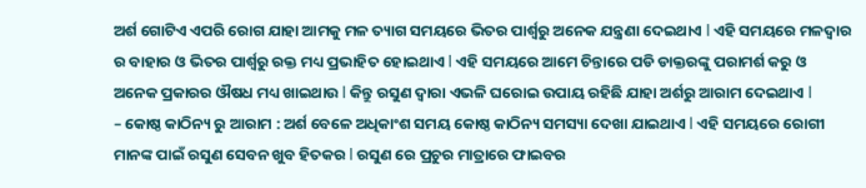ଅର୍ଶ ଗୋଟିଏ ଏପରି ରୋଗ ଯାହା ଆମକୁ ମଳ ତ୍ୟାଗ ସମୟରେ ଭିତର ପାର୍ଶ୍ୱରୁ ଅନେକ ଯନ୍ତ୍ରଣା ଦେଇଥାଏ l ଏହି ସମୟରେ ମଳଦ୍ୱାର ର ବାହାର ଓ ଭିତର ପାର୍ଶ୍ୱରୁ ରକ୍ତ ମଧ୍ୟ ପ୍ରଭାହିତ ହୋଇଥାଏ l ଏହି ସମୟରେ ଆମେ ଚିନ୍ତାରେ ପଡି ଡାକ୍ତରଙ୍କୁ ପରାମର୍ଶ କରୁ ଓ ଅନେକ ପ୍ରକାରର ଔଷଧ ମଧ୍ୟ ଖାଇଥାଉ l କିନ୍ତୁ ରସୁଣ ଦ୍ୱାରା ଏଭଳି ଘରୋଇ ଉପାୟ ରହିଛି ଯାହା ଅର୍ଶରୁ ଆରାମ ଦେଇଥାଏ l
– କୋଷ୍ଠ କାଠିନ୍ୟ ରୁ ଆରାମ : ଅର୍ଶ ବେଳେ ଅଧିକାଂଶ ସମୟ କୋଷ୍ଠ କାଠିନ୍ୟ ସମସ୍ୟା ଦେଖା ଯାଇଥାଏ l ଏହି ସମୟରେ ରୋଗୀ ମାନଙ୍କ ପାଇଁ ରସୁଣ ସେବନ ଖୁବ ହିତକର l ରସୁଣ ରେ ପ୍ରଚୁର ମାତ୍ରାରେ ଫାଇବର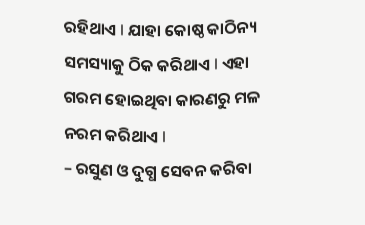ରହିଥାଏ l ଯାହା କୋଷ୍ଠ କାଠିନ୍ୟ ସମସ୍ୟାକୁ ଠିକ କରିଥାଏ l ଏହା ଗରମ ହୋଇଥିବା କାରଣରୁ ମଳ ନରମ କରିଥାଏ l
– ରସୁଣ ଓ ଦୁଗ୍ଧ ସେବନ କରିବା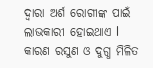ଦ୍ୱାରା ଅର୍ଶ ରୋଗୀଙ୍କ ପାଇଁ ଲାଭକାରୀ ହୋଇଥାଏ l କାରଣ ରସୁଣ ଓ ଦୁଗ୍ଧ ମିଳିତ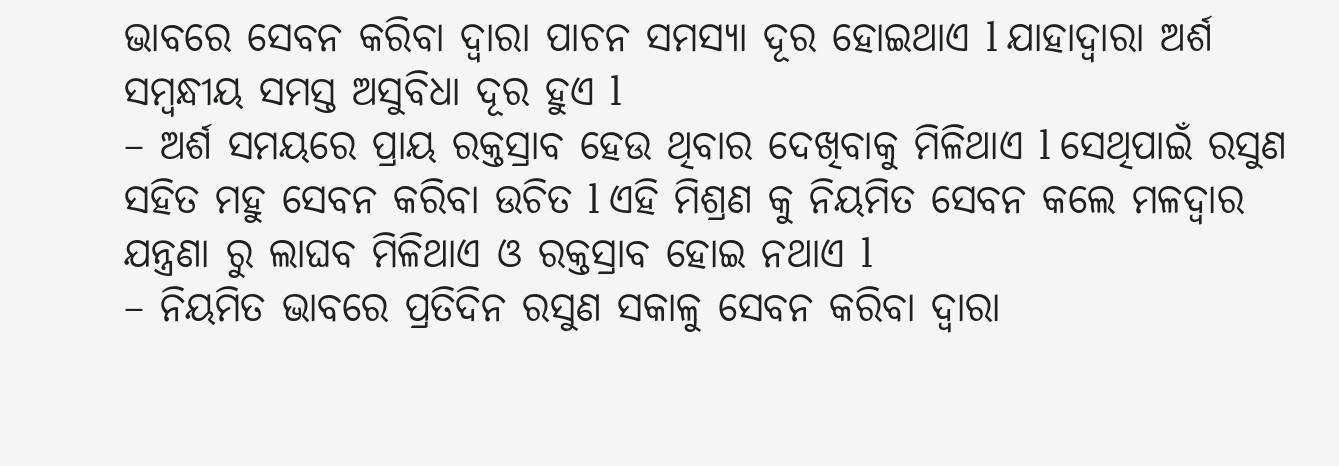ଭାବରେ ସେବନ କରିବା ଦ୍ୱାରା ପାଚନ ସମସ୍ୟା ଦୂର ହୋଇଥାଏ l ଯାହାଦ୍ୱାରା ଅର୍ଶ ସମ୍ବନ୍ଧୀୟ ସମସ୍ତ ଅସୁବିଧା ଦୂର ହୁଏ l
– ଅର୍ଶ ସମୟରେ ପ୍ରାୟ ରକ୍ତସ୍ରାବ ହେଉ ଥିବାର ଦେଖିବାକୁ ମିଳିଥାଏ l ସେଥିପାଇଁ ରସୁଣ ସହିତ ମହୁ ସେବନ କରିବା ଉଚିତ l ଏହି ମିଶ୍ରଣ କୁ ନିୟମିତ ସେବନ କଲେ ମଳଦ୍ୱାର ଯନ୍ତ୍ରଣା ରୁ ଲାଘବ ମିଳିଥାଏ ଓ ରକ୍ତସ୍ରାବ ହୋଇ ନଥାଏ l
– ନିୟମିତ ଭାବରେ ପ୍ରତିଦିନ ରସୁଣ ସକାଳୁ ସେବନ କରିବା ଦ୍ୱାରା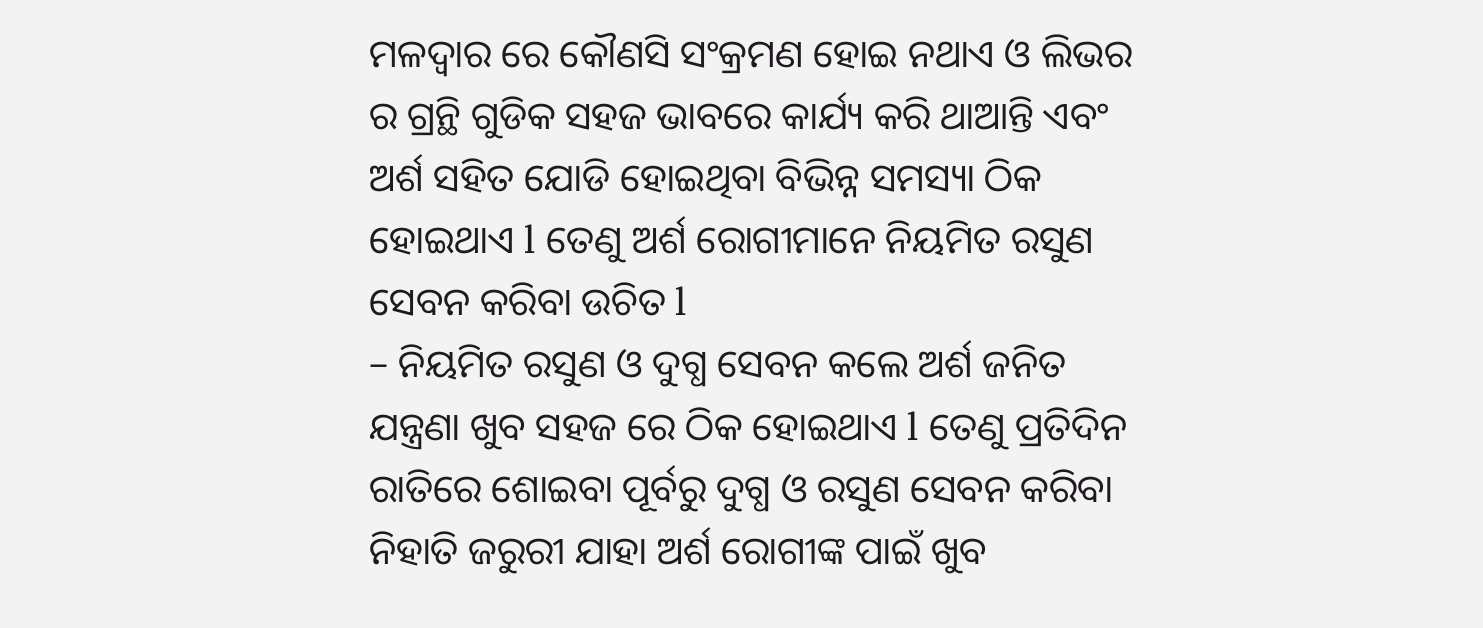ମଳଦ୍ୱାର ରେ କୌଣସି ସଂକ୍ରମଣ ହୋଇ ନଥାଏ ଓ ଲିଭର ର ଗ୍ରନ୍ଥି ଗୁଡିକ ସହଜ ଭାବରେ କାର୍ଯ୍ୟ କରି ଥାଆନ୍ତି ଏବଂ ଅର୍ଶ ସହିତ ଯୋଡି ହୋଇଥିବା ବିଭିନ୍ନ ସମସ୍ୟା ଠିକ ହୋଇଥାଏ l ତେଣୁ ଅର୍ଶ ରୋଗୀମାନେ ନିୟମିତ ରସୁଣ ସେବନ କରିବା ଉଚିତ l
– ନିୟମିତ ରସୁଣ ଓ ଦୁଗ୍ଧ ସେବନ କଲେ ଅର୍ଶ ଜନିତ ଯନ୍ତ୍ରଣା ଖୁବ ସହଜ ରେ ଠିକ ହୋଇଥାଏ l ତେଣୁ ପ୍ରତିଦିନ ରାତିରେ ଶୋଇବା ପୂର୍ବରୁ ଦୁଗ୍ଧ ଓ ରସୁଣ ସେବନ କରିବା ନିହାତି ଜରୁରୀ ଯାହା ଅର୍ଶ ରୋଗୀଙ୍କ ପାଇଁ ଖୁବ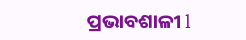ପ୍ରଭାବଶାଳୀ l